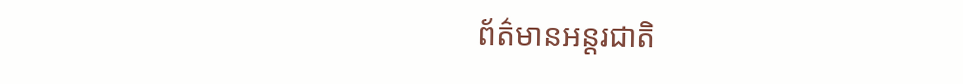ព័ត៌មានអន្តរជាតិ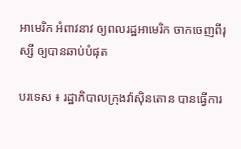អាមេរិក អំពាវនាវ ឲ្យពលរដ្ឋអាមេរិក ចាកចេញពីរុស្សី ឲ្យបានឆាប់បំផុត

បរទេស ៖ រដ្ឋាភិបាលក្រុងវ៉ាស៊ិនតោន បានធ្វើការ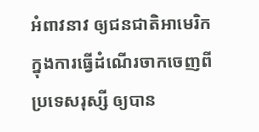អំពាវនាវ ឲ្យជនជាតិអាមេរិក ក្នុងការធ្វើដំណើរចាកចេញពីប្រទេសរុស្សី ឲ្យបាន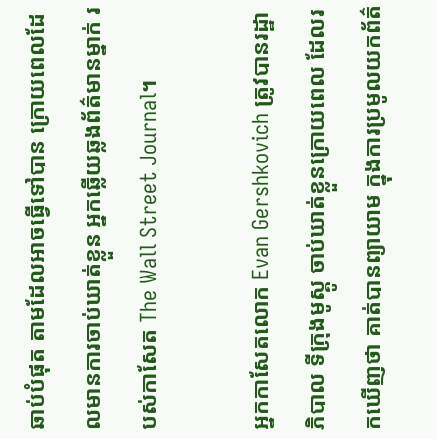ឆាប់បំផុត តាមដែលអាចធ្វើទៅបាន ក្រោយពេលដែលមានការចាប់ឃាត់ខ្លួន អ្នកឆ្លើយឆ្លងព័ត៌មានម្នាក់ របស់កាសែត The Wall Street Journal។

អ្នកកាសែតលោក Evan Gershkovich ត្រូវបានរដ្ឋាភិបាល ទីក្រុងមូស្គូ ចាប់ឃាត់ខ្លួនក្រោយពេល ដែលរកឃើញថា គាត់បានព្យាយាម ក្នុងការប្រមូលយកព័ត៌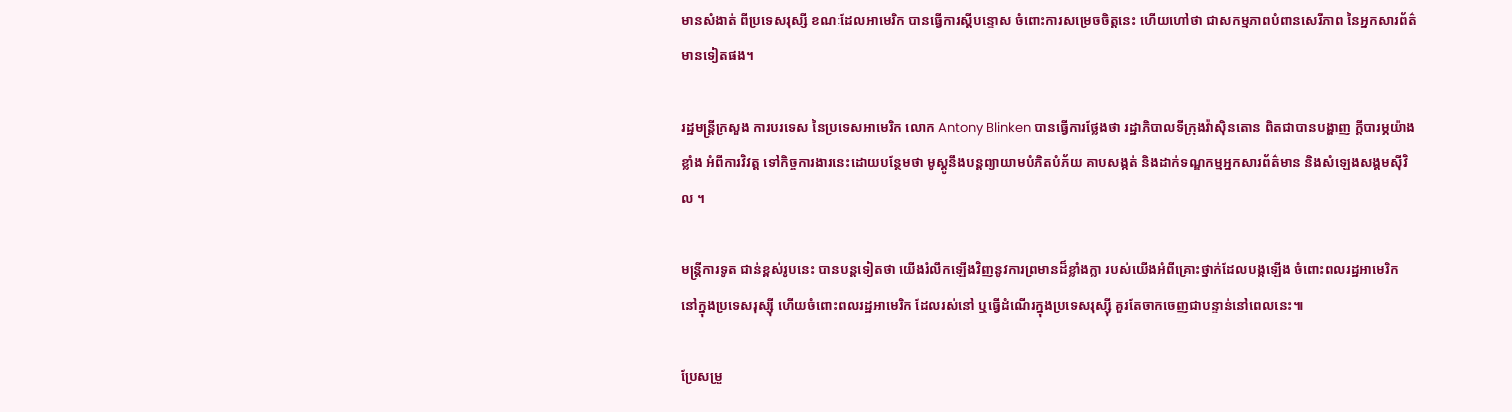មានសំងាត់ ពីប្រទេសរុស្សី ខណៈដែលអាមេរិក បានធ្វើការស្តីបន្ទោស ចំពោះការសម្រេចចិត្តនេះ ហើយហៅថា ជាសកម្មភាពបំពានសេរីភាព នៃអ្នកសារព័ត៌មានទៀតផង។

រដ្ឋមន្ត្រីក្រសួង ការបរទេស នៃប្រទេសអាមេរិក លោក Antony Blinken បានធ្វើការថ្លែងថា រដ្ឋាភិបាលទីក្រុងវ៉ាស៊ិនតោន ពិតជាបានបង្ហាញ ក្តីបារម្ភយ៉ាងខ្លាំង អំពីការវិវត្ត ទៅកិច្ចការងារនេះដោយបន្ថែមថា មូស្គូនឹងបន្តព្យាយាមបំភិតបំភ័យ គាបសង្កត់ និងដាក់ទណ្ឌកម្មអ្នកសារព័ត៌មាន និងសំឡេងសង្គមស៊ីវិល ។

មន្ត្រីការទូត ជាន់ខ្ពស់រូបនេះ បានបន្តទៀតថា យើងរំលឹកឡើងវិញនូវការព្រមានដ៏ខ្លាំងក្លា របស់យើងអំពីគ្រោះថ្នាក់ដែលបង្កឡើង ចំពោះពលរដ្ឋអាមេរិក នៅក្នុងប្រទេសរុស្ស៊ី ហើយចំពោះពលរដ្ឋអាមេរិក ដែលរស់នៅ ឬធ្វើដំណើរក្នុងប្រទេសរុស្ស៊ី គួរតែចាកចេញជាបន្ទាន់នៅពេលនេះ៕

ប្រែសម្រួ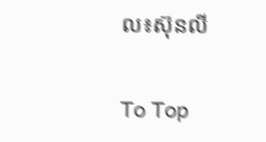ល៖ស៊ុនលី

To Top